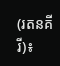(រតនគីរី)៖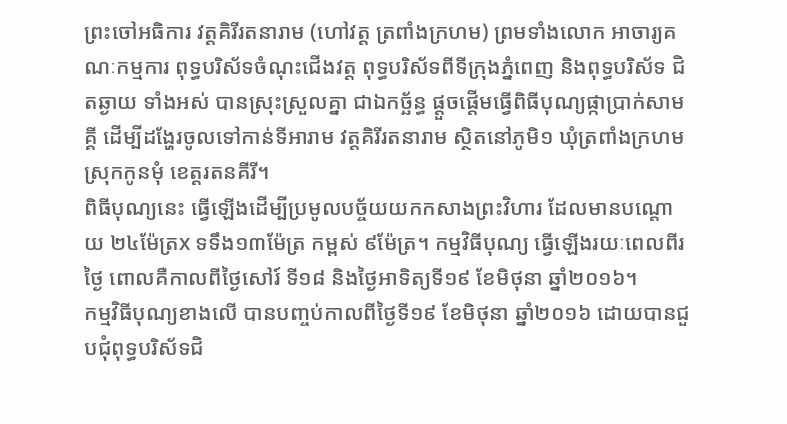ព្រះចៅអធិការ វត្តគិរីរតនារាម (ហៅវត្ត ត្រពាំងក្រហម) ព្រមទាំងលោក អាចារ្យគណៈកម្មការ ពុទ្ធបរិស័ទចំណុះជើងវត្ត ពុទ្ធបរិស័ទពីទីក្រុងភ្នំពេញ និងពុទ្ធបរិស័ទ ជិតឆ្ងាយ ទាំងអស់ បានស្រុះស្រួលគ្នា ជាឯកច្ឆ័ន្ធ ផ្តួចផ្តើមធ្វើពិធីបុណ្យផ្កាប្រាក់សាមគ្គី ដើម្បីដង្ហែរចូលទៅកាន់ទីអារាម វត្តគិរីរតនារាម ស្ថិតនៅភូមិ១ ឃុំត្រពាំងក្រហម ស្រុកកូនមុំ ខេត្តរតនគីរី។
ពិធីបុណ្យនេះ ធ្វើឡើងដើម្បីប្រមូលបច្ច័យយកកសាងព្រះវិហារ ដែលមានបណ្តោយ ២៤ម៉ែត្រx ទទឹង១៣ម៉ែត្រ កម្ពស់ ៩ម៉ែត្រ។ កម្មវិធីបុណ្យ ធ្វើឡើងរយៈពេលពីរថ្ងៃ ពោលគឺកាលពីថ្ងៃសៅរ៍ ទី១៨ និងថ្ងៃអាទិត្យទី១៩ ខែមិថុនា ឆ្នាំ២០១៦។
កម្មវិធីបុណ្យខាងលើ បានបញ្ចប់កាលពីថ្ងៃទី១៩ ខែមិថុនា ឆ្នាំ២០១៦ ដោយបានជួបជុំពុទ្ធបរិស័ទជិ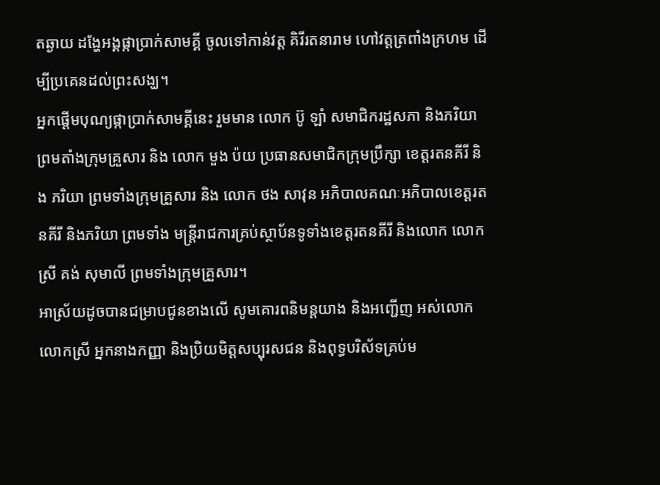តឆ្ងាយ ដង្ហែអង្គផ្កាប្រាក់សាមគ្គី ចូលទៅកាន់វត្ត គិរីរតនារាម ហៅវត្តត្រពាំងក្រហម ដើម្បីប្រគេនដល់ព្រះសង្ឃ។
អ្នកផ្តើមបុណ្យផ្កាប្រាក់សាមគ្គីនេះ រួមមាន លោក ប៊ូ ឡាំ សមាជិករដ្ឋសភា និងភរិយា ព្រមតាំងក្រុមគ្រួសារ និង លោក មួង ប៉យ ប្រធានសមាជិកក្រុមប្រឹក្សា ខេត្តរតនគីរី និង ភរិយា ព្រមទាំងក្រុមគ្រួសារ និង លោក ថង សាវុន អភិបាលគណៈអភិបាលខេត្តរតនគីរី និងភរិយា ព្រមទាំង មន្រ្តីរាជការគ្រប់ស្ថាប័នទូទាំងខេត្តរតនគីរី និងលោក លោកស្រី គង់ សុមាលី ព្រមទាំងក្រុមគ្រួសារ។
អាស្រ័យដូចបានជម្រាបជូនខាងលើ សូមគោរពនិមន្តយាង និងអញ្ជើញ អស់លោក លោកស្រី អ្នកនាងកញ្ញា និងប្រិយមិត្តសប្បុរសជន និងពុទ្ធបរិស័ទគ្រប់ម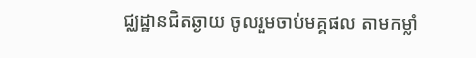ជ្ឈដ្ឋានជិតឆ្ងាយ ចូលរួមចាប់មគ្គផល តាមកម្លាំ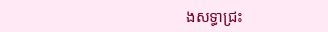ងសទ្ធាជ្រះ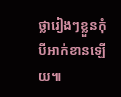ថ្លារៀងៗខ្លួនកុំបីអាក់ខានឡើយ៕